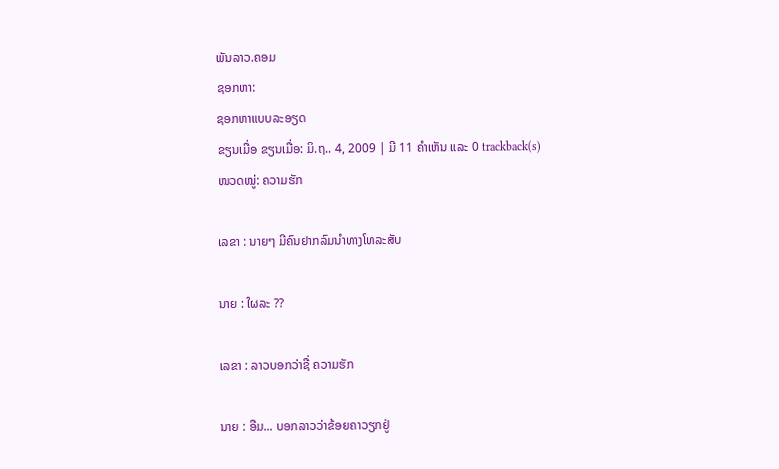ພັນລາວ.ຄອມ
ຊອກຫາ:
ຊອກຫາແບບລະອຽດ
ຂຽນເມື່ອ ຂຽນເມື່ອ: ມິ.ຖ.. 4, 2009 | ມີ 11 ຄຳເຫັນ ແລະ 0 trackback(s)
ໜວດໝູ່: ຄວາມຮັກ

ເລຂາ : ນາຍໆ ມີຄົນຢາກລົມນຳທາງໂທລະສັບ

ນາຍ : ໃຜລະ ??

ເລຂາ : ລາວບອກວ່າຊື່ ຄວາມຮັກ

ນາຍ : ອືມ... ບອກລາວວ່າຂ້ອຍຄາວຽກຢູ່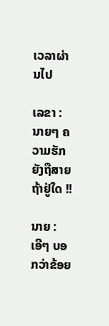ເວລາຜ່ານໄປ

ເລຂາ : ນາຍໆ ຄວາມຮັກຍັງຖືສາຍຖ້າຢູ່ໃດ !!

ນາຍ : ເອີໆ ບອກວ່າຂ້ອຍ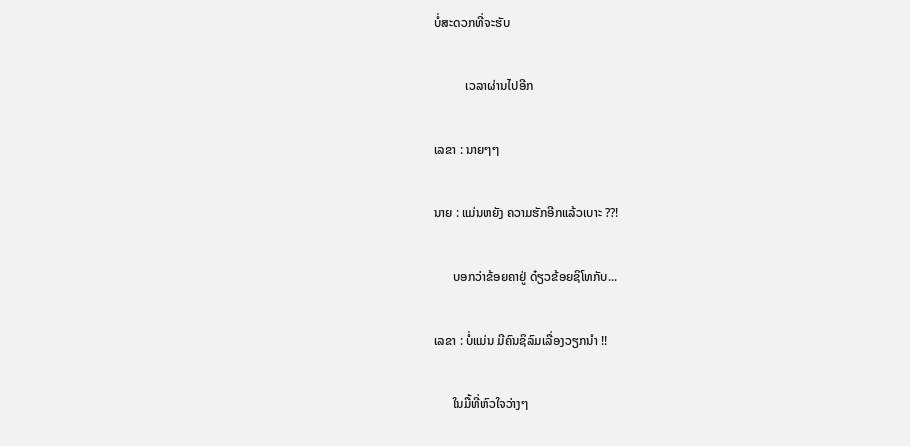ບໍ່ສະດວກທີ່ຈະຮັບ

          ເວລາຜ່ານໄປອີກ

ເລຂາ : ນາຍໆໆ

ນາຍ : ແມ່ນຫຍັງ ຄວາມຮັກອີກແລ້ວເບາະ ??!

      ບອກວ່າຂ້ອຍຄາຢູ່ ດ໋ຽວຂ້ອຍຊິໂທກັບ...

ເລຂາ : ບໍ່ແມ່ນ ມີຄົນຊິລົມເລື່ອງວຽກນຳ !!

      ໃນມື້ທີ່ຫົວໃຈວ່າງໆ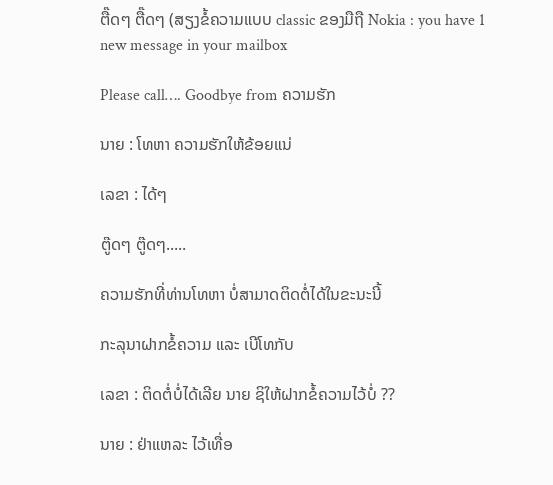ຕື໊ດໆ ຕື໊ດໆ (ສຽງຂໍ້ຄວາມແບບ classic ຂອງມືຖື Nokia : you have 1 new message in your mailbox

Please call…. Goodbye from ຄວາມຮັກ

ນາຍ : ໂທຫາ ຄວາມຮັກໃຫ້ຂ້ອຍແນ່

ເລຂາ : ໄດ້ໆ

ຕູ໊ດໆ ຕູ໊ດໆ.....

ຄວາມຮັກທີ່ທ່ານໂທຫາ ບໍ່ສາມາດຕິດຕໍ່ໄດ້ໃນຂະນະນີ້

ກະລຸນາຝາກຂໍ້ຄວາມ ແລະ ເບີໂທກັບ

ເລຂາ : ຕິດຕໍ່ບໍ່ໄດ້ເລີຍ ນາຍ ຊິໃຫ້ຝາກຂໍ້ຄວາມໄວ້ບໍ່ ??

ນາຍ : ຢ່າແຫລະ ໄວ້ເທື່ອ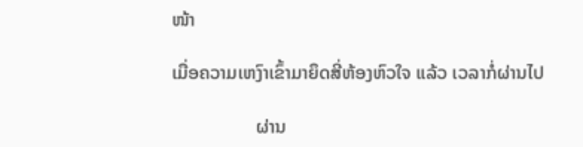ໜ້າ

ເມື່ອຄວາມເຫງົາເຂົ້າມາຍຶດສີ່ຫ້ອງຫົວໃຈ ແລ້ວ ເວລາກໍ່ຜ່ານໄປ

                  ຜ່ານ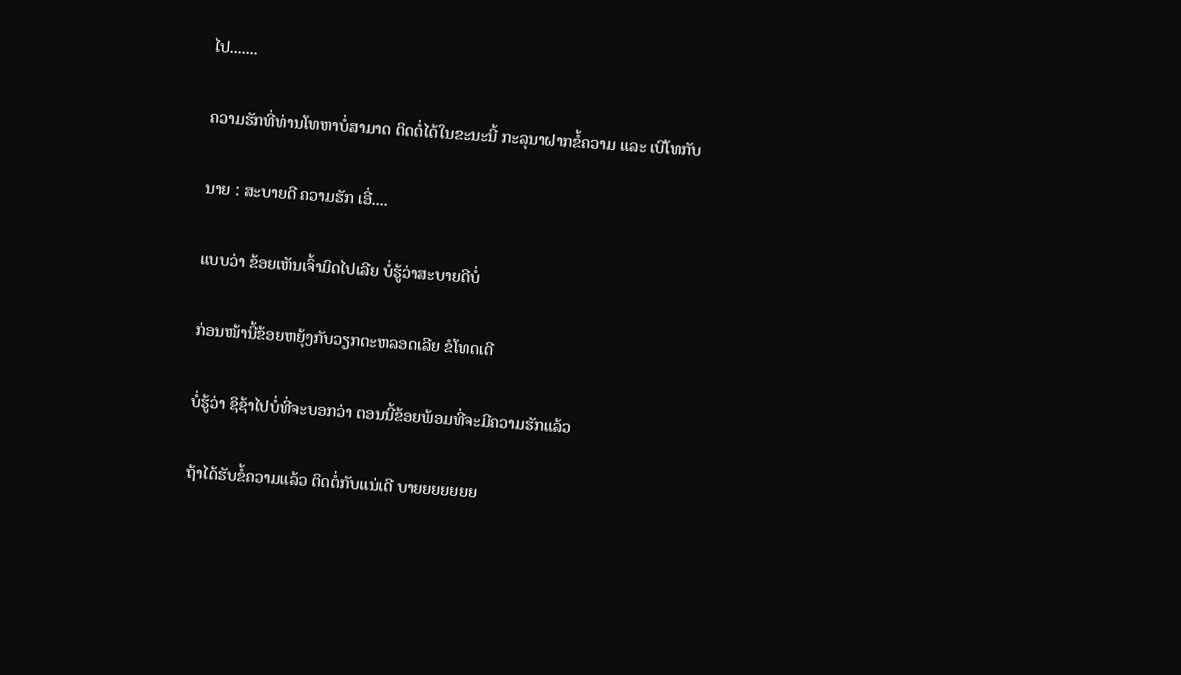ໄປ.......

ຄວາມຮັກທີ່ທ່ານໂທຫາບໍ່ສາມາດ ຕິດຕໍ່ໄດ້ໃນຂະນະນີ້ ກະລຸນາຝາກຂໍ້ຄວາມ ແລະ ເບີໂທກັບ

ນາຍ : ສະບາຍດີ ຄວາມຮັກ ເອີ່....

ແບບວ່າ ຂ້ອຍເຫັນເຈົ້າມິດໄປເລີຍ ບໍ່ຮູ້ວ່າສະບາຍດີບໍ່

ກ່ອນໜ້ານີ້ຂ້ອຍຫຍຸ້ງກັບວຽກຕະຫລອດເລີຍ ຂໍໂທດເດີ

ບໍ່ຮູ້ວ່າ ຊິຊ້າໄປບໍ່ທີ່ຈະບອກວ່າ ຕອນນີ້ຂ້ອຍພ້ອມທີ່ຈະມີຄວາມຮັກແລ້ວ

ຖ້າໄດ້ຮັບຂໍ້ຄວາມແລ້ວ ຕິດຕໍ່ກັບແນ່ເດີ ບາຍຍຍຍຍຍຍ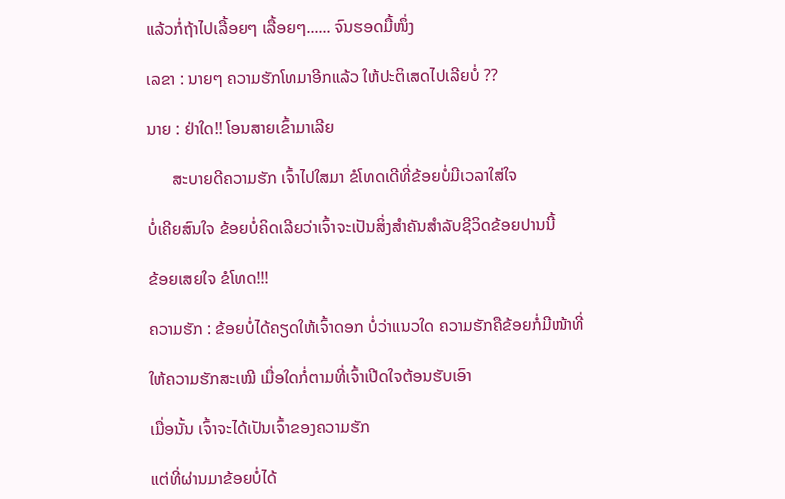ແລ້ວກໍ່ຖ້າໄປເລື້ອຍໆ ເລື້ອຍໆ...... ຈົນຮອດມື້ໜຶ່ງ

ເລຂາ : ນາຍໆ ຄວາມຮັກໂທມາອີກແລ້ວ ໃຫ້ປະຕິເສດໄປເລີຍບໍ່ ??

ນາຍ : ຢ່າໃດ!! ໂອນສາຍເຂົ້າມາເລີຍ

      ສະບາຍດີຄວາມຮັກ ເຈົ້າໄປໃສມາ ຂໍໂທດເດີທີ່ຂ້ອຍບໍ່ມີເວລາໃສ່ໃຈ

ບໍ່ເຄີຍສົນໃຈ ຂ້ອຍບໍ່ຄິດເລີຍວ່າເຈົ້າຈະເປັນສິ່ງສຳຄັນສຳລັບຊີວິດຂ້ອຍປານນີ້

ຂ້ອຍເສຍໃຈ ຂໍໂທດ!!!

ຄວາມຮັກ : ຂ້ອຍບໍ່ໄດ້ຄຽດໃຫ້ເຈົ້າດອກ ບໍ່ວ່າແນວໃດ ຄວາມຮັກຄືຂ້ອຍກໍ່ມີໜ້າທີ່

ໃຫ້ຄວາມຮັກສະເໝີ ເມື່ອໃດກໍ່ຕາມທີ່ເຈົ້າເປີດໃຈຕ້ອນຮັບເອົາ

ເມື່ອນັ້ນ ເຈົ້າຈະໄດ້ເປັນເຈົ້າຂອງຄວາມຮັກ

ແຕ່ທີ່ຜ່ານມາຂ້ອຍບໍ່ໄດ້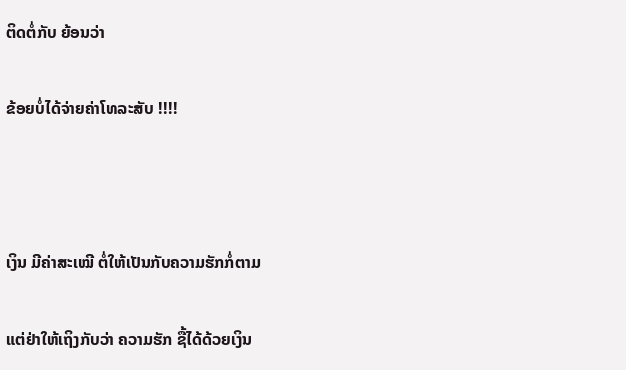ຕິດຕໍ່ກັບ ຍ້ອນວ່າ

ຂ້ອຍບໍ່ໄດ້ຈ່າຍຄ່າໂທລະສັບ !!!!



ເງິນ ມີຄ່າສະເໝີ ຕໍ່ໃຫ້ເປັນກັບຄວາມຮັກກໍ່ຕາມ

ແຕ່ຢ່າໃຫ້ເຖິງກັບວ່າ ຄວາມຮັກ ຊື້ໄດ້ດ້ວຍເງິນ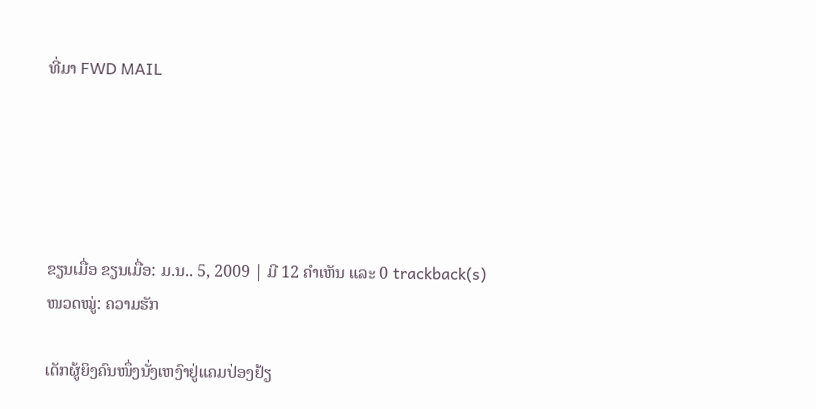ທີ່ມາ FWD MAIL





ຂຽນເມື່ອ ຂຽນເມື່ອ: ມ.ນ.. 5, 2009 | ມີ 12 ຄຳເຫັນ ແລະ 0 trackback(s)
ໜວດໝູ່: ຄວາມຮັກ

ເດັກຜູ້ຍິງຄົນໜຶ່ງນັ່ງເຫງົາຢູ່ແຄມປ່ອງຢ້ຽ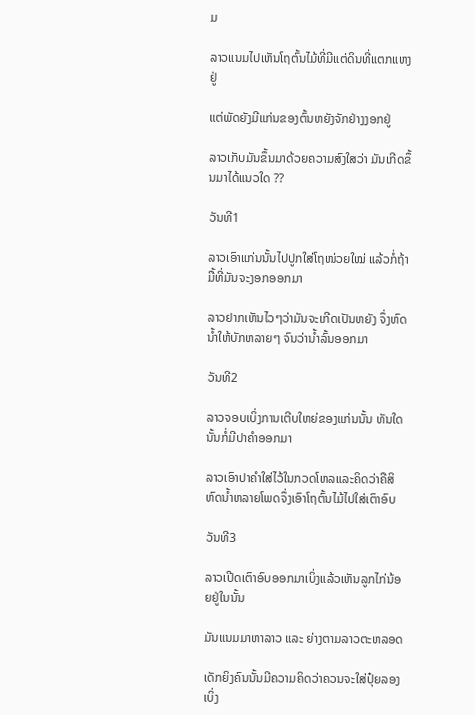ມ

ລາວແນມໄປເຫັນໂຖຕົ້ນໄມ້ທີ່ມີແຕ່ດິນທີ່ແຕກແຫງຢູ່

ແຕ່ພັດຍັງມີແກ່ນຂອງຕົ້ນຫຍັງຈັກຢ່າງງອກຢູ່

ລາວເກັບມັນຂຶ້ນມາດ້ວຍຄວາມສົງໃສວ່າ ມັນເກີດຂຶ້ນມາໄດ້ແນວໃດ ??

ວັນທີ1

ລາວເອົາແກ່ນນັ້ນໄປປູກໃສ່ໂຖໜ່ວຍໃໝ່ ແລ້ວກໍ່ຖ້າມື້ທີ່ມັນຈະງອກອອກມາ

ລາວຢາກເຫັນໄວໆວ່າມັນຈະເກີດເປັນຫຍັງ ຈຶ່ງຫົດນ້ຳໃຫ້ບັກຫລາຍໆ ຈົນວ່ານ້ຳລົ້ນອອກມາ

ວັນທີ2

ລາວຈອບເບິ່ງການເຕີບໃຫຍ່ຂອງແກ່ນນັ້ນ ທັນໃດນັ້ນກໍ່ມີປາຄຳອອກມາ

ລາວເອົາປາຄຳໃສ່ໄວ້ໃນກວດໂຫລແລະຄິດວ່າຄືສິຫົດນ້ຳຫລາຍໂພດຈຶ່ງເອົາໂຖຕົ້ນໄມ້ໄປໃສ່ເຕົາອົບ

ວັນທີ3

ລາວເປີດເຕົາອົບອອກມາເບິ່ງແລ້ວເຫັນລູກໄກ່ນ້ອຍຢູ່ໃນນັ້ນ

ມັນແນມມາຫາລາວ ແລະ ຍ່າງຕາມລາວຕະຫລອດ

ເດັກຍິງຄົນນັ້ນມີຄວາມຄິດວ່າຄວນຈະໃສ່ປຸ໋ຍລອງເບິ່ງ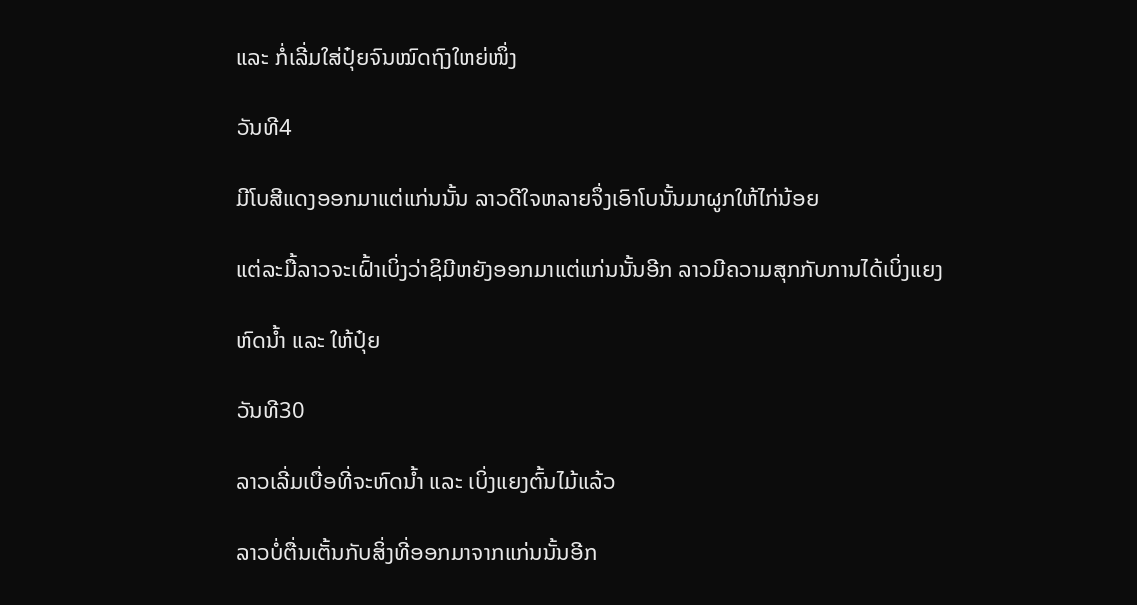ແລະ ກໍ່ເລີ່ມໃສ່ປຸ໋ຍຈົນໝົດຖົງໃຫຍ່ໜຶ່ງ

ວັນທີ4

ມີໂບສີແດງອອກມາແຕ່ແກ່ນນັ້ນ ລາວດີໃຈຫລາຍຈຶ່ງເອົາໂບນັ້ນມາຜູກໃຫ້ໄກ່ນ້ອຍ

ແຕ່ລະມື້ລາວຈະເຝົ້າເບິ່ງວ່າຊິມີຫຍັງອອກມາແຕ່ແກ່ນນັ້ນອີກ ລາວມີຄວາມສຸກກັບການໄດ້ເບິ່ງແຍງ

ຫົດນ້ຳ ແລະ ໃຫ້ປຸ໋ຍ

ວັນທີ30

ລາວເລີ່ມເບື່ອທີ່ຈະຫົດນ້ຳ ແລະ ເບິ່ງແຍງຕົ້ນໄມ້ແລ້ວ

ລາວບໍ່ຕື່ນເຕັ້ນກັບສິ່ງທີ່ອອກມາຈາກແກ່ນນັ້ນອີກ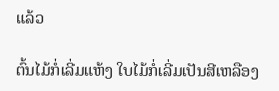ແລ້ວ

ຕົ້ນໄມ້ກໍ່ເລີ່ມແຫ້ງ ໃບໄມ້ກໍ່ເລີ່ມເປັນສີເຫລືອງ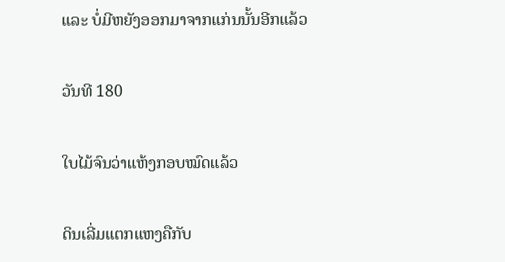ແລະ ບໍ່ມີຫຍັງອອກມາຈາກແກ່ນນັ້ນອີກແລ້ວ

ວັນທີ 180

ໃບໄມ້ຈົນວ່າແຫ້ງກອບໝົດແລ້ວ

ດິນເລີ່ມແຕກແຫງຄືກັບ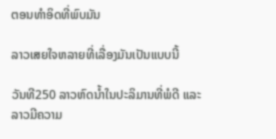ຕອນທຳອິດທີ່ພົບມັນ

ລາວເສຍໃຈຫລາຍທີ່ເລື່ອງມັນເປັນແບບນີ້

ວັນທີ250 ລາວຫົດນ້ຳໃນປະລິມານທີ່ພໍດີ ແລະ ລາວມີຄວາມ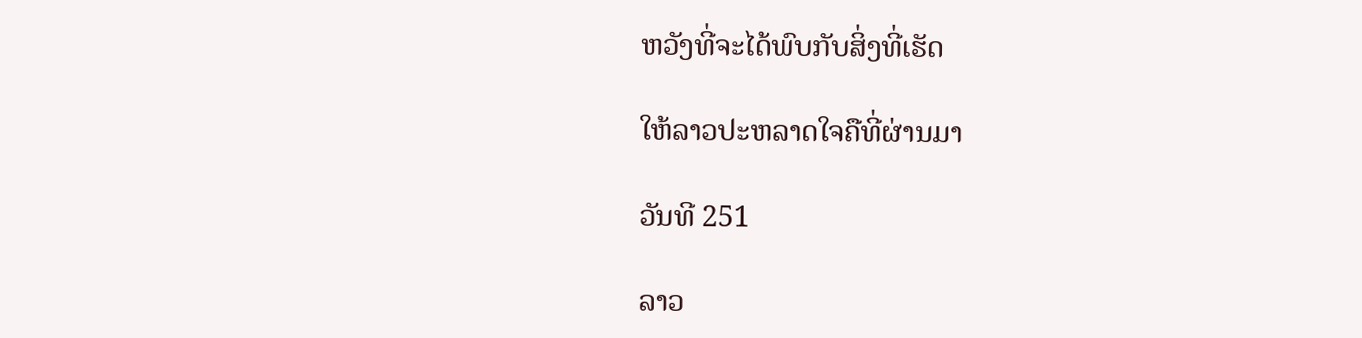ຫວັງທີ່ຈະໄດ້ພົບກັບສິ່ງທີ່ເຮັດ

ໃຫ້ລາວປະຫລາດໃຈຄືທີ່ຜ່ານມາ

ວັນທີ 251

ລາວ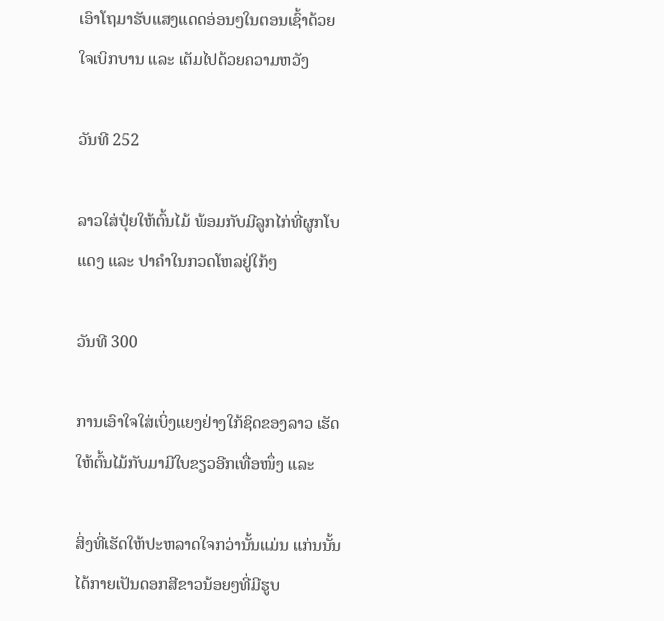ເອົາໂຖມາຮັບແສງແດດອ່ອນໆໃນຕອນເຊົ້າດ້ວຍໃຈເບິກບານ ແລະ ເຕັມໄປດ້ວຍຄວາມຫວັງ

ວັນທີ 252

ລາວໃສ່ປຸ໋ຍໃຫ້ຕົ້ນໄມ້ ພ້ອມກັບມີລູກໄກ່ທີ່ຜູກໂບແດງ ແລະ ປາຄຳໃນກວດໂຫລຢູ່ໃກ້ໆ

ວັນທີ 300

ການເອົາໃຈໃສ່ເບິ່ງແຍງຢ່າງໃກ້ຊິດຂອງລາວ ເຮັດໃຫ້ຕົ້ນໄມ້ກັບມາມີໃບຂຽວອີກເທື່ອໜຶ່ງ ແລະ

ສິ່ງທີ່ເຮັດໃຫ້ປະຫລາດໃຈກວ່ານັ້ນແມ່ນ ແກ່ນນັ້ນໄດ້ກາຍເປັນດອກສີຂາວນ້ອຍໆທີ່ມີຮູບ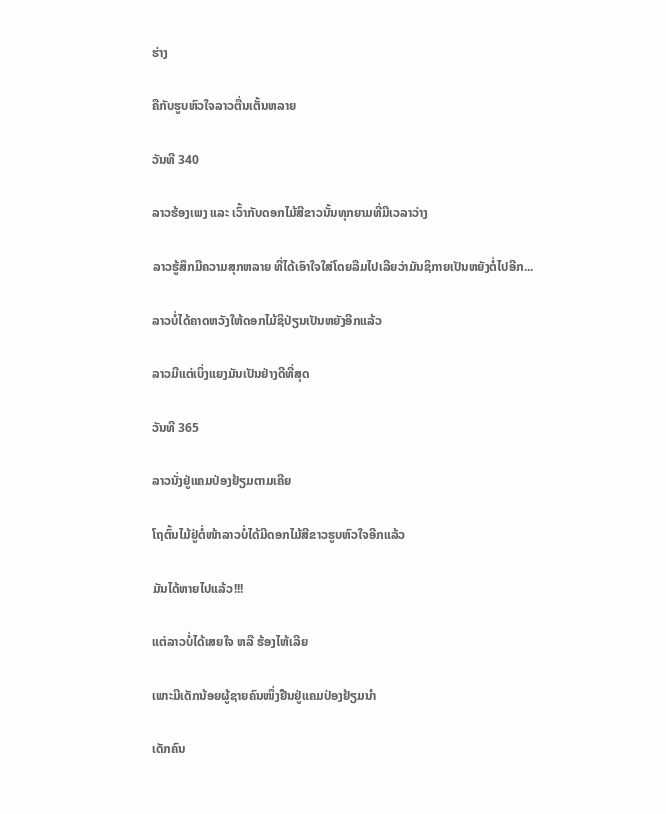ຮ່າງ

ຄືກັບຮູບຫົວໃຈລາວຕື່ນເຕັ້ນຫລາຍ

ວັນທີ 340

ລາວຮ້ອງເພງ ແລະ ເວົ້າກັບດອກໄມ້ສີຂາວນັ້ນທຸກຍາມທີ່ມີເວລາວ່າງ

ລາວຮູ້ສຶກມີຄວາມສຸກຫລາຍ ທີ່ໄດ້ເອົາໃຈໃສ່ໂດຍລືມໄປເລີຍວ່າມັນຊິກາຍເປັນຫຍັງຕໍ່ໄປອີກ...

ລາວບໍ່ໄດ້ຄາດຫວັງໃຫ້ດອກໄມ້ຊິປ່ຽນເປັນຫຍັງອີກແລ້ວ

ລາວມີແຕ່ເບິ່ງແຍງມັນເປັນຢ່າງດີທີ່ສຸດ

ວັນທີ 365

ລາວນັ່ງຢູ່ແຄມປ່ອງຢ້ຽມຕາມເຄີຍ

ໂຖຕົ້ນໄມ້ຢູ່ຕໍ່ໜ້າລາວບໍ່ໄດ້ມີດອກໄມ້ສີຂາວຮູບຫົວໃຈອີກແລ້ວ

ມັນໄດ້ຫາຍໄປແລ້ວ!!!

ແຕ່ລາວບໍ່ໄດ້ເສຍໃຈ ຫລື ຮ້ອງໄຫ້ເລີຍ

ເພາະມີເດັກນ້ອຍຜູ້ຊາຍຄົນໜຶ່ງຢືນຢູ່ແຄມປ່ອງຢ້ຽມນຳ

ເດັກຄົນ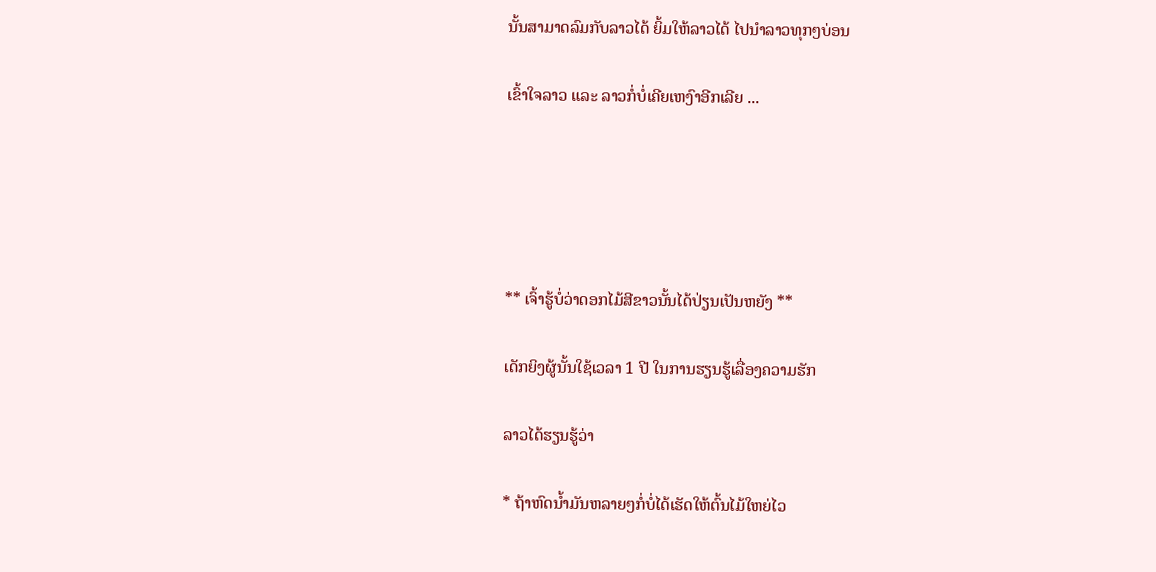ນັ້ນສາມາດລົມກັບລາວໄດ້ ຍິ້ມໃຫ້ລາວໄດ້ ໄປນຳລາວທຸກໆບ່ອນ

ເຂົ້າໃຈລາວ ແລະ ລາວກໍ່ບໍ່ເຄີຍເຫງົາອີກເລີຍ ...





** ເຈົ້າຮູ້ບໍ່ວ່າດອກໄມ້ສີຂາວນັ້ນໄດ້ປ່ຽນເປັນຫຍັງ **

ເດັກຍິງຜູ້ນັ້ນໃຊ້ເວລາ 1 ປີ ໃນການຮຽນຮູ້ເລື່ອງຄວາມຮັກ

ລາວໄດ້ຮຽນຮູ້ວ່າ

* ຖ້າຫົດນ້ຳມັນຫລາຍໆກໍ່ບໍ່ໄດ້ເຮັດໃຫ້ຕົ້ນໄມ້ໃຫຍ່ໄວ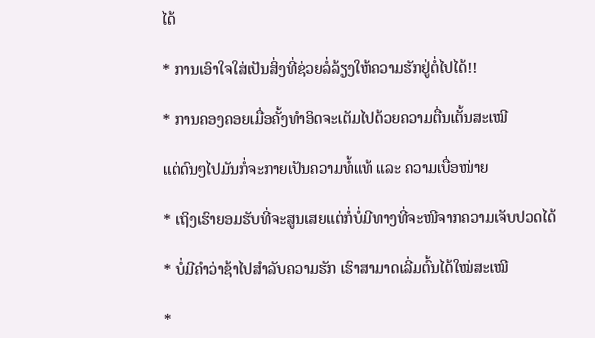ໄດ້

* ການເອົາໃຈໃສ່ເປັນສິ່ງທີ່ຊ່ວຍລໍ່ລ້ຽງໃຫ້ຄວາມຮັກຢູ່ຕໍ່ໄປໄດ້!!

* ການຄອງຄອຍເມື່ອຄັ້ງທຳອິດຈະເຕັມໄປດ້ວຍຄວາມຕື່ນເຕັ້ນສະເໝີ

ແຕ່ດົນໆໄປມັນກໍ່ຈະກາຍເປັນຄວາມທໍ້ແທ້ ແລະ ຄວາມເບື່ອໜ່າຍ

* ເຖິງເຮົາຍອມຮັບທີ່ຈະສູນເສຍແຕ່ກໍ່ບໍ່ມີທາງທີ່ຈະໜີຈາກຄວາມເຈັບປວດໄດ້

* ບໍ່ມີຄຳວ່າຊ້າໄປສຳລັບຄວາມຮັກ ເຮົາສາມາດເລີ່ມຕົ້ນໄດ້ໃໝ່ສະເໝີ

*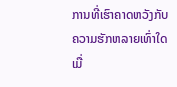ການທີ່ເຮົາຄາດຫວັງກັບຄວາມຮັກຫລາຍເທົ່າໃດ ເມື່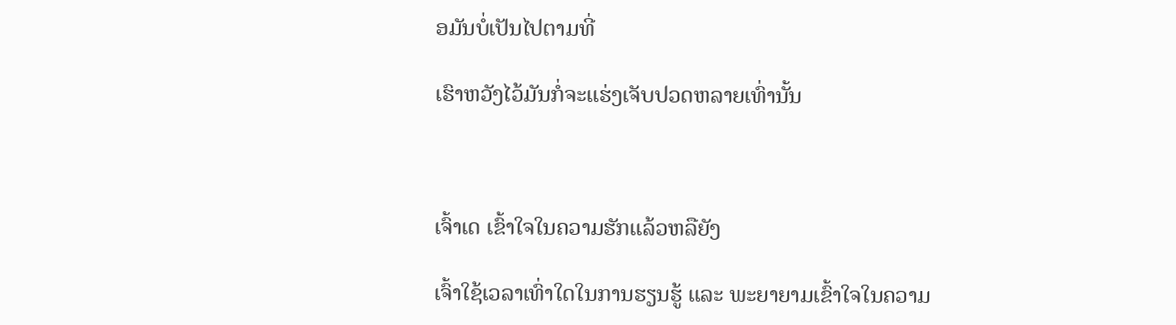ອມັນບໍ່ເປັນໄປຕາມທີ່

ເຮົາຫວັງໄວ້ມັນກໍ່ຈະແຮ່ງເຈັບປວດຫລາຍເທົ່ານັ້ນ



ເຈົ້າເດ ເຂົ້າໃຈໃນຄວາມຮັກແລ້ວຫລືຍັງ

ເຈົ້າໃຊ້ເວລາເທົ່າໃດໃນການຮຽນຮູ້ ແລະ ພະຍາຍາມເຂົ້າໃຈໃນຄວາມ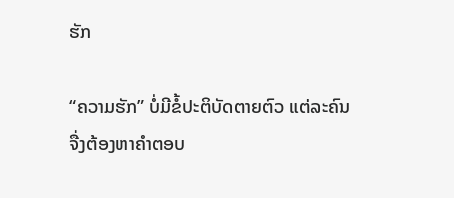ຮັກ

“ຄວາມຮັກ” ບໍ່ມີຂໍ້ປະຕິບັດຕາຍຕົວ ແຕ່ລະຄົນຈື່ງຕ້ອງຫາຄຳຕອບ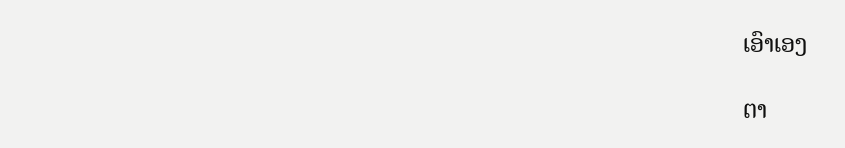ເອົາເອງ

ຕາ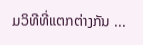ມວິທີທີ່ແຕກຕ່າງກັນ ...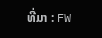ທີ່ມາ : FW